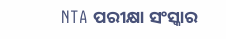NTA ପରୀକ୍ଷା ସଂସ୍କାର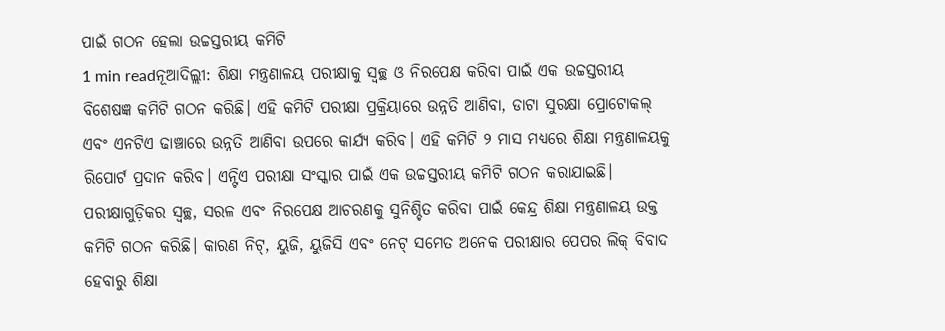ପାଇଁ ଗଠନ ହେଲା ଉଚ୍ଚସ୍ତରୀୟ କମିଟି
1 min readନୂଆଦିଲ୍ଲୀ: ଶିକ୍ଷା ମନ୍ତ୍ରଣାଳୟ ପରୀକ୍ଷାକୁ ସ୍ୱଚ୍ଛ ଓ ନିରପେକ୍ଷ କରିବା ପାଇଁ ଏକ ଉଚ୍ଚସ୍ତରୀୟ ବିଶେଷଜ୍ଞ କମିଟି ଗଠନ କରିଛି। ଏହି କମିଟି ପରୀକ୍ଷା ପ୍ରକ୍ରିୟାରେ ଉନ୍ନତି ଆଣିବା, ଡାଟା ସୁରକ୍ଷା ପ୍ରୋଟୋକଲ୍ ଏବଂ ଏନଟିଏ ଢାଞ୍ଚାରେ ଉନ୍ନତି ଆଣିବା ଉପରେ କାର୍ଯ୍ୟ କରିବ। ଏହି କମିଟି ୨ ମାସ ମଧ୍ୟରେ ଶିକ୍ଷା ମନ୍ତ୍ରଣାଳୟକୁ ରିପୋର୍ଟ ପ୍ରଦାନ କରିବ। ଏନ୍ଟିଏ ପରୀକ୍ଷା ସଂସ୍କାର ପାଇଁ ଏକ ଉଚ୍ଚସ୍ତରୀୟ କମିଟି ଗଠନ କରାଯାଇଛି।
ପରୀକ୍ଷାଗୁଡ଼ିକର ସ୍ବଚ୍ଛ, ସରଳ ଏବଂ ନିରପେକ୍ଷ ଆଚରଣକୁ ସୁନିଶ୍ଚିତ କରିବା ପାଇଁ କେନ୍ଦ୍ର ଶିକ୍ଷା ମନ୍ତ୍ରଣାଳୟ ଉକ୍ତ କମିଟି ଗଠନ କରିଛି। କାରଣ ନିଟ୍, ୟୁଜି, ୟୁଜିସି ଏବଂ ନେଟ୍ ସମେତ ଅନେକ ପରୀକ୍ଷାର ପେପର ଲିକ୍ ବିବାଦ ହେବାରୁ ଶିକ୍ଷା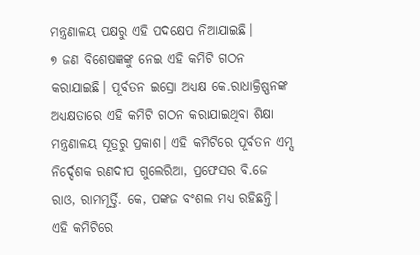ମନ୍ତ୍ରଣାଳୟ ପକ୍ଷରୁ ଏହି ପଦକ୍ଷେପ ନିଆଯାଇଛି।
୭ ଜଣ ବିଶେଷଜ୍ଞଙ୍କୁ ନେଇ ଏହି କମିଟି ଗଠନ କରାଯାଇଛି। ପୂର୍ବତନ ଇସ୍ରୋ ଅଧ୍ୟକ୍ଷ କେ.ରାଧାକ୍ରିଷ୍ଣନଙ୍କ ଅଧ୍ୟକ୍ଷତାରେ ଏହି କମିଟି ଗଠନ କରାଯାଇଥିବା ଶିକ୍ଷା ମନ୍ତ୍ରଣାଳୟ ସୂତ୍ରରୁ ପ୍ରକାଶ। ଏହି କମିଟିରେ ପୂର୍ବତନ ଏମ୍ସ ନିର୍ଦ୍ଦେଶକ ରଣଦୀପ ଗୁଲେରିଆ, ପ୍ରଫେସର ବି.ଜେ ରାଓ, ରାମମୂର୍ତ୍ତି. କେ, ପଙ୍କଜ ବଂଶଲ ମଧ୍ୟ ରହିଛନ୍ତି।
ଏହି କମିଟିରେ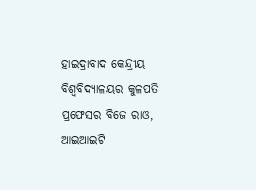ହାଇଦ୍ରାବାଦ କେନ୍ଦ୍ରୀୟ ବିଶ୍ୱବିଦ୍ୟାଳୟର କୁଳପତି ପ୍ରଫେସର ବିଜେ ରାଓ, ଆଇଆଇଟି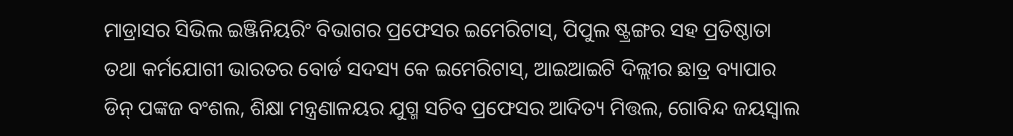ମାଡ୍ରାସର ସିଭିଲ ଇଞ୍ଜିନିୟରିଂ ବିଭାଗର ପ୍ରଫେସର ଇମେରିଟାସ୍, ପିପୁଲ ଷ୍ଟ୍ରଙ୍ଗର ସହ ପ୍ରତିଷ୍ଠାତା ତଥା କର୍ମଯୋଗୀ ଭାରତର ବୋର୍ଡ ସଦସ୍ୟ କେ ଇମେରିଟାସ୍, ଆଇଆଇଟି ଦିଲ୍ଲୀର ଛାତ୍ର ବ୍ୟାପାର ଡିନ୍ ପଙ୍କଜ ବଂଶଲ, ଶିକ୍ଷା ମନ୍ତ୍ରଣାଳୟର ଯୁଗ୍ମ ସଚିବ ପ୍ରଫେସର ଆଦିତ୍ୟ ମିତ୍ତଲ, ଗୋବିନ୍ଦ ଜୟସ୍ୱାଲ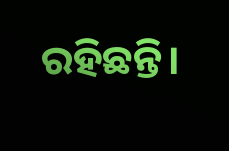ରହିଛନ୍ତି।